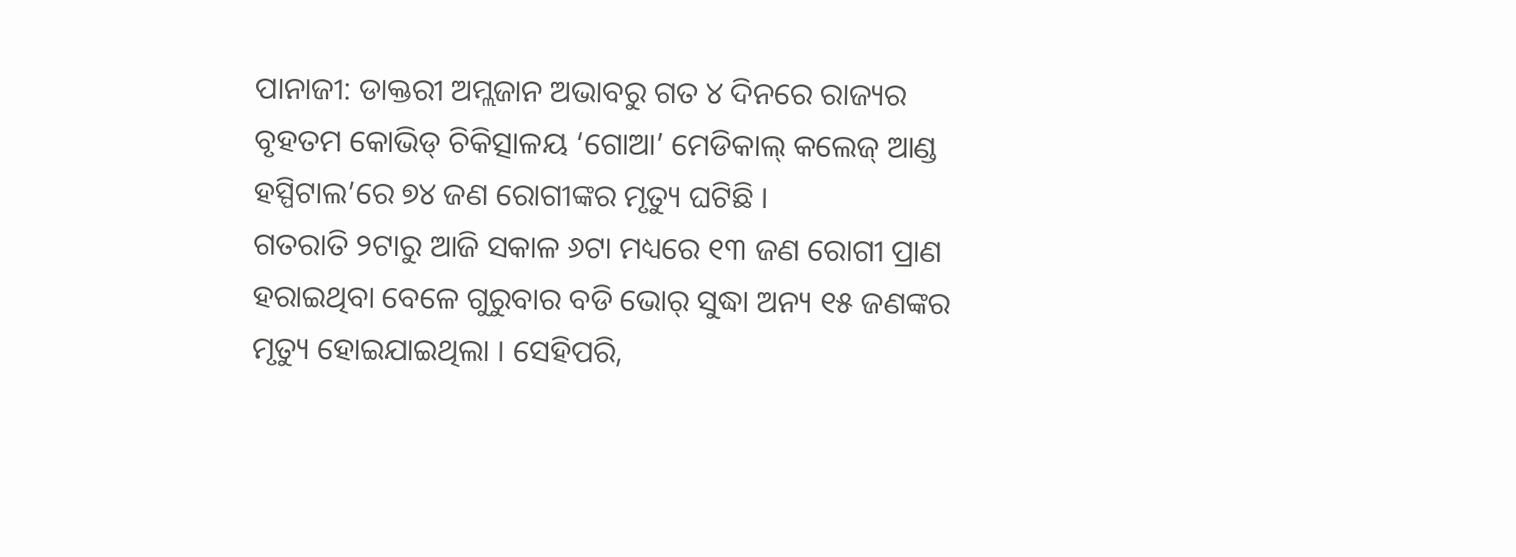ପାନାଜୀ: ଡାକ୍ତରୀ ଅମ୍ଲଜାନ ଅଭାବରୁ ଗତ ୪ ଦିନରେ ରାଜ୍ୟର ବୃହତମ କୋଭିଡ୍ ଚିକିତ୍ସାଳୟ ‘ଗୋଆ’ ମେଡିକାଲ୍ କଲେଜ୍ ଆଣ୍ଡ ହସ୍ପିଟାଲ’ରେ ୭୪ ଜଣ ରୋଗୀଙ୍କର ମୃତ୍ୟୁ ଘଟିଛି ।
ଗତରାତି ୨ଟାରୁ ଆଜି ସକାଳ ୬ଟା ମଧ୍ୟରେ ୧୩ ଜଣ ରୋଗୀ ପ୍ରାଣ ହରାଇଥିବା ବେଳେ ଗୁରୁବାର ବଡି ଭୋର୍ ସୁଦ୍ଧା ଅନ୍ୟ ୧୫ ଜଣଙ୍କର ମୃତ୍ୟୁ ହୋଇଯାଇଥିଲା । ସେହିପରି,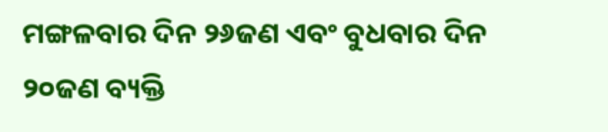ମଙ୍ଗଳବାର ଦିନ ୨୬ଜଣ ଏବଂ ବୁଧବାର ଦିନ ୨୦ଜଣ ବ୍ୟକ୍ତି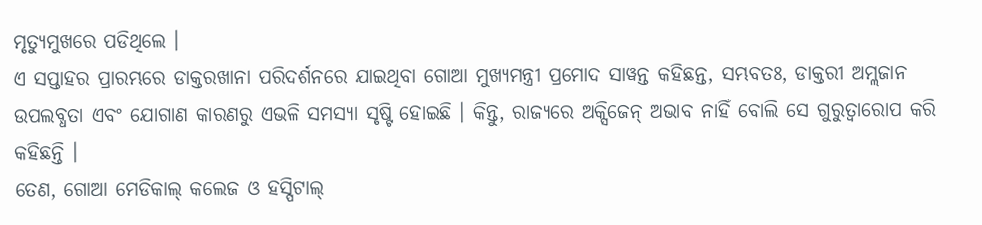ମୃତ୍ୟୁମୁଖରେ ପଡିଥିଲେ ।
ଏ ସପ୍ତାହର ପ୍ରାରମ୍ଭରେ ଡାକ୍ତରଖାନା ପରିଦର୍ଶନରେ ଯାଇଥିବା ଗୋଆ ମୁଖ୍ୟମନ୍ତ୍ରୀ ପ୍ରମୋଦ ସାୱନ୍ତ କହିଛନ୍ତ, ସମ୍ଭବତଃ, ଡାକ୍ତରୀ ଅମ୍ଲଜାନ ଉପଲବ୍ଧତା ଏବଂ ଯୋଗାଣ କାରଣରୁ ଏଭଳି ସମସ୍ୟା ସୃଷ୍ଟି ହୋଇଛି । କିନ୍ତୁ, ରାଜ୍ୟରେ ଅକ୍ସିଜେନ୍ ଅଭାବ ନାହିଁ ବୋଲି ସେ ଗୁରୁତ୍ୱାରୋପ କରି କହିଛନ୍ତି ।
ତେଣ, ଗୋଆ ମେଡିକାଲ୍ କଲେଜ ଓ ହସ୍ପିଟାଲ୍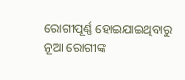ରୋଗୀପୂର୍ଣ୍ଣ ହୋଇଯାଇଥିବାରୁ ନୂଆ ରୋଗୀଙ୍କ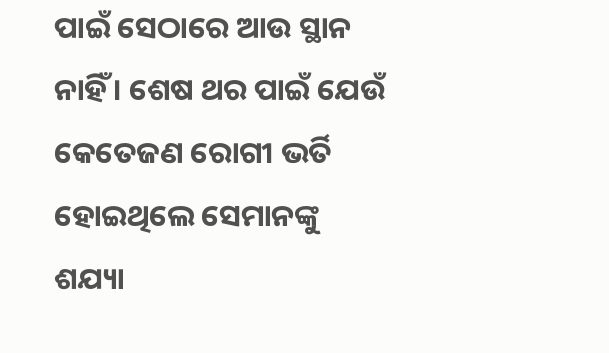ପାଇଁ ସେଠାରେ ଆଉ ସ୍ଥାନ ନାହିଁ । ଶେଷ ଥର ପାଇଁ ଯେଉଁ କେତେଜଣ ରୋଗୀ ଭର୍ତି ହୋଇଥିଲେ ସେମାନଙ୍କୁ ଶଯ୍ୟା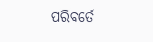ପରିବର୍ତେ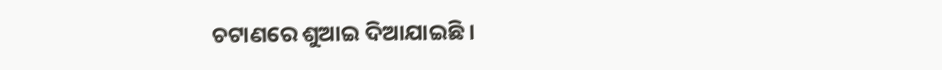ଚଟାଣରେ ଶୁଆଇ ଦିଆଯାଇଛି ।